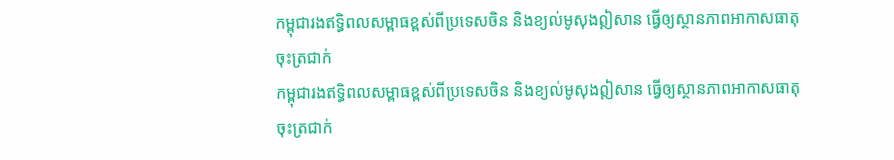កម្ពុជារងឥទ្ធិពលសម្ពាធខ្ពស់ពីប្រទេសចិន និងខ្យល់មូសុងឦសាន ធ្វើឲ្យស្ថានភាពអាកាសធាតុចុះត្រជាក់
កម្ពុជារងឥទ្ធិពលសម្ពាធខ្ពស់ពីប្រទេសចិន និងខ្យល់មូសុងឦសាន ធ្វើឲ្យស្ថានភាពអាកាសធាតុចុះត្រជាក់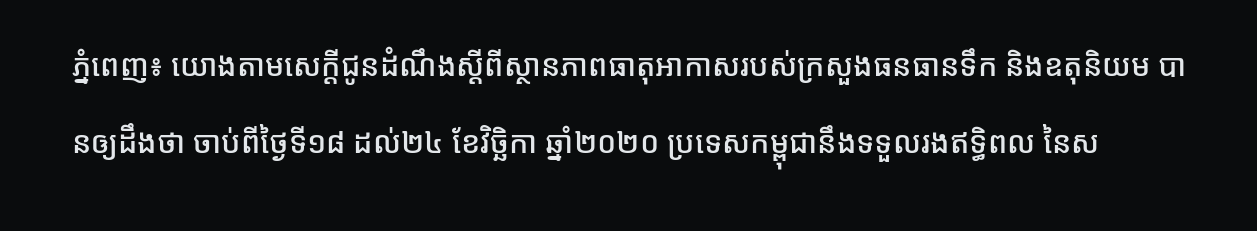ភ្នំពេញ៖ យោងតាមសេក្ដីជូនដំណឹងស្ដីពីស្ថានភាពធាតុអាកាសរបស់ក្រសួងធនធានទឹក និងឧតុនិយម បានឲ្យដឹងថា ចាប់ពីថ្ងៃទី១៨ ដល់២៤ ខែវិច្ឆិកា ឆ្នាំ២០២០ ប្រទេសកម្ពុជានឹងទទួលរងឥទ្ធិពល នៃស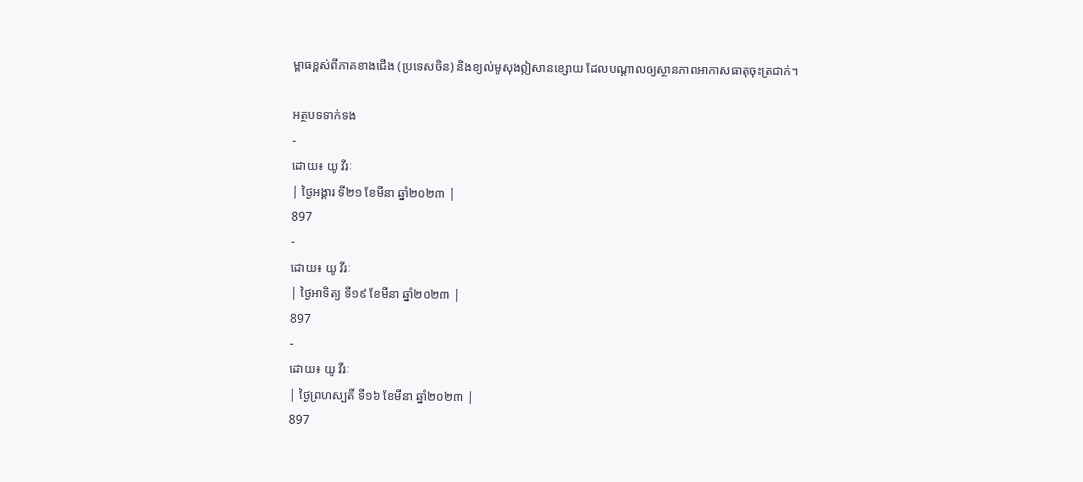ម្ពាធខ្ពស់ពីភាគខាងជើង (ប្រទេសចិន) និងខ្យល់មូសុងឦសានខ្សោយ ដែលបណ្ដាលឲ្យស្ថានភាពអាកាសធាតុចុះត្រជាក់។

អត្ថបទទាក់ទង
-
ដោយ៖ យូ វីរៈ
| ថ្ងៃអង្គារ ទី២១ ខែមីនា ឆ្នាំ២០២៣ |
897
-
ដោយ៖ យូ វីរៈ
| ថ្ងៃអាទិត្យ ទី១៩ ខែមីនា ឆ្នាំ២០២៣ |
897
-
ដោយ៖ យូ វីរៈ
| ថ្ងៃព្រហស្បតិ៍ ទី១៦ ខែមីនា ឆ្នាំ២០២៣ |
897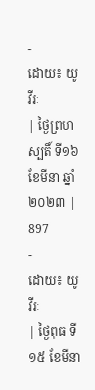-
ដោយ៖ យូ វីរៈ
| ថ្ងៃព្រហស្បតិ៍ ទី១៦ ខែមីនា ឆ្នាំ២០២៣ |
897
-
ដោយ៖ យូ វីរៈ
| ថ្ងៃពុធ ទី១៥ ខែមីនា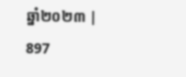ឆ្នាំ២០២៣ |
897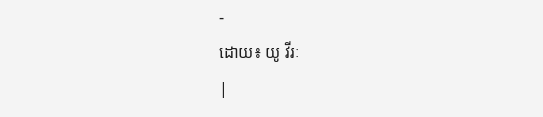-
ដោយ៖ យូ វីរៈ
|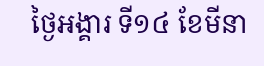ថ្ងៃអង្គារ ទី១៤ ខែមីនា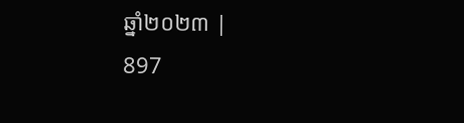ឆ្នាំ២០២៣ |
897